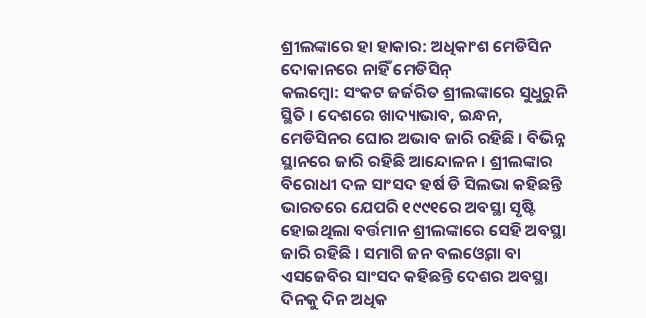ଶ୍ରୀଲଙ୍କାରେ ହା ହାକାର: ଅଧିକାଂଶ ମେଡିସିନ ଦୋକାନରେ ନାହିଁ ମେଡିସିନ୍
କଲମ୍ବୋ: ସଂକଟ ଜର୍ଜରିତ ଶ୍ରୀଲଙ୍କାରେ ସୁଧୁରୁନି ସ୍ଥିତି । ଦେଶରେ ଖାଦ୍ୟାଭାବ, ଇନ୍ଧନ, ମେଡିସିନର ଘୋର ଅଭାବ ଜାରି ରହିଛି । ବିଭିନ୍ନ ସ୍ଥାନରେ ଜାରି ରହିଛି ଆନ୍ଦୋଳନ । ଶ୍ରୀଲଙ୍କାର ବିରୋଧୀ ଦଳ ସାଂସଦ ହର୍ଷ ଡି ସିଲଭା କହିଛନ୍ତି ଭାରତରେ ଯେପରି ୧୯୯୧ରେ ଅବସ୍ଥା ସୃଷ୍ଟି ହୋଇଥିଲା ବର୍ତ୍ତମାନ ଶ୍ରୀଲଙ୍କାରେ ସେହି ଅବସ୍ଥା ଜାରି ରହିଛି । ସମାଗି ଜନ ବଲଓ୍ବେଗା ବା ଏସଜେବିର ସାଂସଦ କହିଛନ୍ତି ଦେଶର ଅବସ୍ଥା ଦିନକୁ ଦିନ ଅଧିକ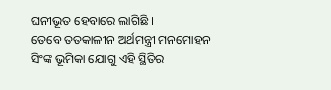ଘନୀଭୂତ ହେବାରେ ଲାଗିଛି ।
ତେବେ ତତକାଳୀନ ଅର୍ଥମନ୍ତ୍ରୀ ମନମୋହନ ସିଂଙ୍କ ଭୂମିକା ଯୋଗୁ ଏହି ସ୍ଥିତିର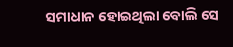ସମାଧାନ ହୋଇଥିଲା ବୋଲି ସେ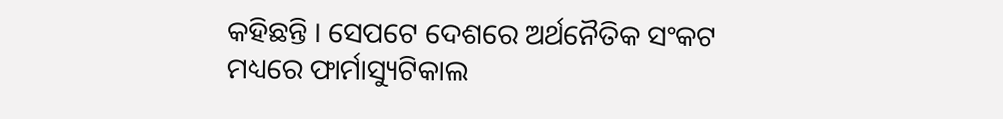କହିଛନ୍ତି । ସେପଟେ ଦେଶରେ ଅର୍ଥନୈତିକ ସଂକଟ ମଧ୍ୟରେ ଫାର୍ମାସ୍ୟୁଟିକାଲ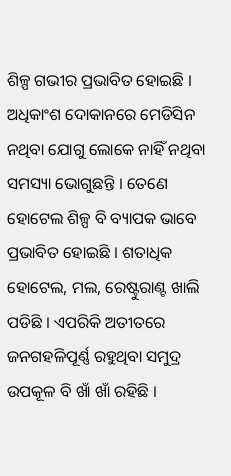ଶିଳ୍ପ ଗଭୀର ପ୍ରଭାବିତ ହୋଇଛି । ଅଧିକାଂଶ ଦୋକାନରେ ମେଡିସିନ ନଥିବା ଯୋଗୁ ଲୋକେ ନାହିଁ ନଥିବା ସମସ୍ୟା ଭୋଗୁଛନ୍ତି । ତେଣେ ହୋଟେଲ ଶିଳ୍ପ ବି ବ୍ୟାପକ ଭାବେ ପ୍ରଭାବିତ ହୋଇଛି । ଶତାଧିକ ହୋଟେଲ, ମଲ, ରେଷ୍ଟୁରାଣ୍ଟ ଖାଲି ପଡିଛି । ଏପରିକି ଅତୀତରେ ଜନଗହଳିପୂର୍ଣ୍ଣ ରହୁଥିବା ସମୁଦ୍ର ଉପକୂଳ ବି ଖାଁ ଖାଁ ରହିଛି ।